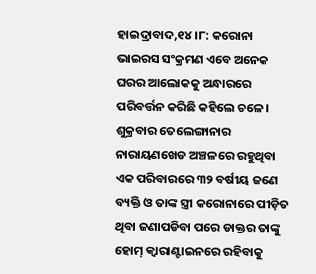ହାଇଦ୍ରାବାଦ,୧୪।୮: କରୋନା ଭାଇରସ ସଂକ୍ରମଣ ଏବେ ଅନେକ ଘରର ଆଲୋକକୁ ଅନ୍ଧାରରେ ପରିବର୍ତ୍ତନ କରିଛି କହିଲେ ଚଳେ। ଶୁକ୍ରବାର ତେଲେଙ୍ଗାନାର ନାରାୟଣଖେଡ ଅଞ୍ଚଳରେ ରହୁଥିବା ଏକ ପରିବାରରେ ୩୨ ବର୍ଷୀୟ ଜଣେ ବ୍ୟକ୍ତି ଓ ତାଙ୍କ ସ୍ତ୍ରୀ କରୋନାରେ ପୀଡ଼ିତ ଥିବା ଜଣାପଡିବା ପରେ ଡାକ୍ତର ତାଙ୍କୁ ହୋମ୍ କ୍ୱାରାଣ୍ଟାଇନରେ ରହିବାକୁ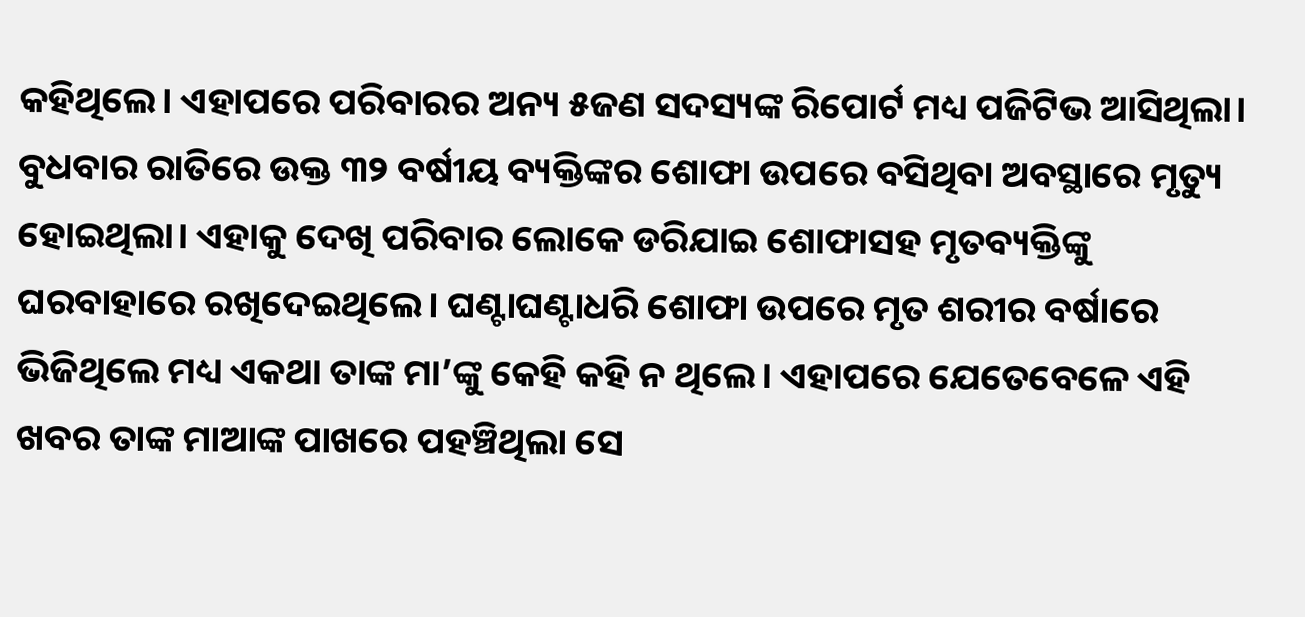କହିଥିଲେ। ଏହାପରେ ପରିବାରର ଅନ୍ୟ ୫ଜଣ ସଦସ୍ୟଙ୍କ ରିପୋର୍ଟ ମଧ୍ୟ ପଜିଟିଭ ଆସିଥିଲା। ବୁଧବାର ରାତିରେ ଉକ୍ତ ୩୨ ବର୍ଷୀୟ ବ୍ୟକ୍ତିଙ୍କର ଶୋଫା ଉପରେ ବସିଥିବା ଅବସ୍ଥାରେ ମୃତ୍ୟୁ ହୋଇଥିଲା। ଏହାକୁ ଦେଖି ପରିବାର ଲୋକେ ଡରିଯାଇ ଶୋଫାସହ ମୃତବ୍ୟକ୍ତିଙ୍କୁ ଘରବାହାରେ ରଖିଦେଇଥିଲେ। ଘଣ୍ଟାଘଣ୍ଟାଧରି ଶୋଫା ଉପରେ ମୃତ ଶରୀର ବର୍ଷାରେ ଭିଜିଥିଲେ ମଧ୍ୟ ଏକଥା ତାଙ୍କ ମା’ଙ୍କୁ କେହି କହି ନ ଥିଲେ। ଏହାପରେ ଯେତେବେଳେ ଏହି ଖବର ତାଙ୍କ ମାଆଙ୍କ ପାଖରେ ପହଞ୍ଚିଥିଲା ସେ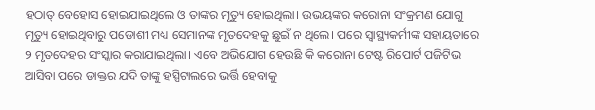ହଠାତ୍ ବେହୋସ ହୋଇଯାଇଥିଲେ ଓ ତାଙ୍କର ମୃତ୍ୟୁ ହୋଇଥିଲା। ଉଭୟଙ୍କର କରୋନା ସଂକ୍ରମଣ ଯୋଗୁ ମୃତ୍ୟୁ ହୋଇଥିବାରୁ ପଡୋଶୀ ମଧ୍ୟ ସେମାନଙ୍କ ମୃତଦେହକୁ ଛୁଇଁ ନ ଥିଲେ। ପରେ ସ୍ବାସ୍ଥ୍ୟକର୍ମୀଙ୍କ ସହାୟତାରେ ୨ ମୃତଦେହର ସଂସ୍କାର କରାଯାଇଥିଲା। ଏବେ ଅଭିଯୋଗ ହେଉଛି କି କରୋନା ଟେଷ୍ଟ ରିପୋର୍ଟ ପଜିଟିଭ ଆସିବା ପରେ ଡାକ୍ତର ଯଦି ତାଙ୍କୁ ହସ୍ପିଟାଲରେ ଭର୍ତ୍ତି ହେବାକୁ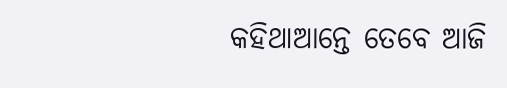କହିଥାଆନ୍ତେ ତେବେ ଆଜି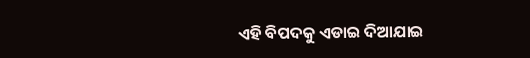ଏହି ବିପଦକୁ ଏଡାଇ ଦିଆଯାଇ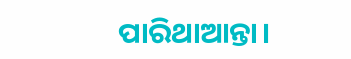ପାରିଥାଆନ୍ତା।